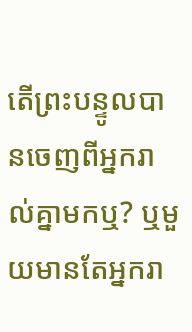តើព្រះបន្ទូលបានចេញពីអ្នករាល់គ្នាមកឬ? ឬមួយមានតែអ្នករា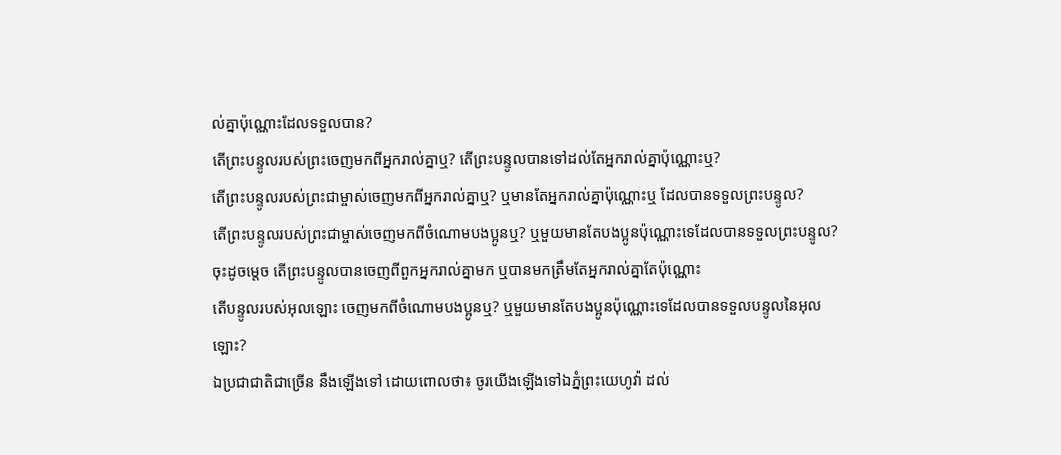ល់គ្នាប៉ុណ្ណោះដែលទទួលបាន?
តើព្រះបន្ទូលរបស់ព្រះចេញមកពីអ្នករាល់គ្នាឬ? តើព្រះបន្ទូលបានទៅដល់តែអ្នករាល់គ្នាប៉ុណ្ណោះឬ?
តើព្រះបន្ទូលរបស់ព្រះជាម្ចាស់ចេញមកពីអ្នករាល់គ្នាឬ? ឬមានតែអ្នករាល់គ្នាប៉ុណ្ណោះឬ ដែលបានទទួលព្រះបន្ទូល?
តើព្រះបន្ទូលរបស់ព្រះជាម្ចាស់ចេញមកពីចំណោមបងប្អូនឬ? ឬមួយមានតែបងប្អូនប៉ុណ្ណោះទេដែលបានទទួលព្រះបន្ទូល?
ចុះដូចម្តេច តើព្រះបន្ទូលបានចេញពីពួកអ្នករាល់គ្នាមក ឬបានមកត្រឹមតែអ្នករាល់គ្នាតែប៉ុណ្ណោះ
តើបន្ទូលរបស់អុលឡោះ ចេញមកពីចំណោមបងប្អូនឬ? ឬមួយមានតែបងប្អូនប៉ុណ្ណោះទេដែលបានទទួលបន្ទូលនៃអុលឡោះ?
ឯប្រជាជាតិជាច្រើន នឹងឡើងទៅ ដោយពោលថា៖ ចូរយើងឡើងទៅឯភ្នំព្រះយេហូវ៉ា ដល់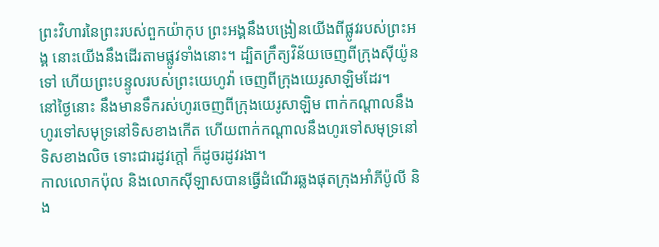ព្រះវិហារនៃព្រះរបស់ពួកយ៉ាកុប ព្រះអង្គនឹងបង្រៀនយើងពីផ្លូវរបស់ព្រះអង្គ នោះយើងនឹងដើរតាមផ្លូវទាំងនោះ។ ដ្បិតក្រឹត្យវិន័យចេញពីក្រុងស៊ីយ៉ូនទៅ ហើយព្រះបន្ទូលរបស់ព្រះយេហូវ៉ា ចេញពីក្រុងយេរូសាឡិមដែរ។
នៅថ្ងៃនោះ នឹងមានទឹករស់ហូរចេញពីក្រុងយេរូសាឡិម ពាក់កណ្ដាលនឹងហូរទៅសមុទ្រនៅទិសខាងកើត ហើយពាក់កណ្ដាលនឹងហូរទៅសមុទ្រនៅទិសខាងលិច ទោះជារដូវក្តៅ ក៏ដូចរដូវរងា។
កាលលោកប៉ុល និងលោកស៊ីឡាសបានធ្វើដំណើរឆ្លងផុតក្រុងអាំភីប៉ូលី និង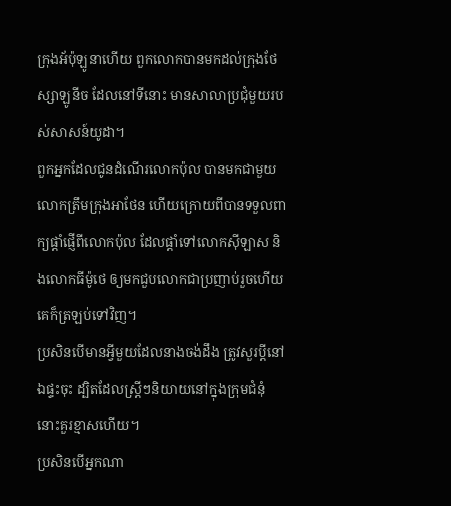ក្រុងអ័ប៉ុឡូនាហើយ ពួកលោកបានមកដល់ក្រុងថែស្សាឡូនីច ដែលនៅទីនោះ មានសាលាប្រជុំមួយរបស់សាសន៍យូដា។
ពួកអ្នកដែលជូនដំណើរលោកប៉ុល បានមកជាមួយលោកត្រឹមក្រុងអាថែន ហើយក្រោយពីបានទទួលពាក្យផ្ដាំផ្ញើពីលោកប៉ុល ដែលផ្តាំទៅលោកស៊ីឡាស និងលោកធីម៉ូថេ ឲ្យមកជួបលោកជាប្រញាប់រួចហើយ គេក៏ត្រឡប់ទៅវិញ។
ប្រសិនបើមានអ្វីមួយដែលនាងចង់ដឹង ត្រូវសួរប្តីនៅឯផ្ទះចុះ ដ្បិតដែលស្រ្ដីៗនិយាយនៅក្នុងក្រុមជំនុំ នោះគួរខ្មាសហើយ។
ប្រសិនបើអ្នកណា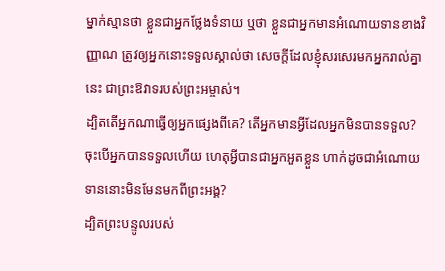ម្នាក់ស្មានថា ខ្លួនជាអ្នកថ្លែងទំនាយ ឬថា ខ្លួនជាអ្នកមានអំណោយទានខាងវិញ្ញាណ ត្រូវឲ្យអ្នកនោះទទួលស្គាល់ថា សេចក្តីដែលខ្ញុំសរសេរមកអ្នករាល់គ្នានេះ ជាព្រះឱវាទរបស់ព្រះអម្ចាស់។
ដ្បិតតើអ្នកណាធ្វើឲ្យអ្នកផ្សេងពីគេ? តើអ្នកមានអ្វីដែលអ្នកមិនបានទទួល? ចុះបើអ្នកបានទទួលហើយ ហេតុអ្វីបានជាអ្នកអួតខ្លួន ហាក់ដូចជាអំណោយទាននោះមិនមែនមកពីព្រះអង្គ?
ដ្បិតព្រះបន្ទូលរបស់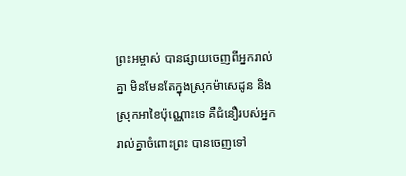ព្រះអម្ចាស់ បានផ្សាយចេញពីអ្នករាល់គ្នា មិនមែនតែក្នុងស្រុកម៉ាសេដូន និងស្រុកអាខៃប៉ុណ្ណោះទេ គឺជំនឿរបស់អ្នករាល់គ្នាចំពោះព្រះ បានចេញទៅ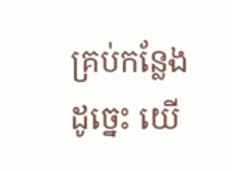គ្រប់កន្លែង ដូច្នេះ យើ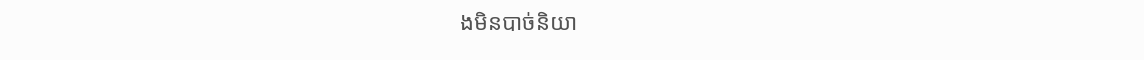ងមិនបាច់និយា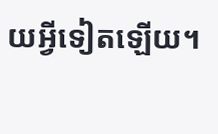យអ្វីទៀតឡើយ។